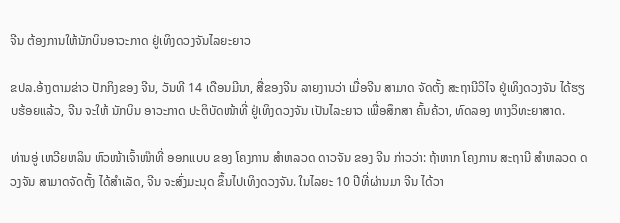ຈີນ ຕ້ອງການໃຫ້ນັກບິນອາວະກາດ ຢູ່ເທິງດວງຈັນໄລຍະຍາວ

ຂປລ.ອ້າງຕາມຂ່າວ ປັກກິງຂອງ ຈີນ, ວັນທີ 14 ເດືອນມີນາ, ສື່ຂອງຈີນ ລາຍງານວ່າ ເມື່ອຈີນ ສາມາດ ຈັດຕັ້ງ ສະຖານີວິໄຈ ຢູ່ເທິງດວງຈັນ ໄດ້ຮຽບຮ້ອຍແລ້ວ, ຈີນ ຈະໃຫ້ ນັກບິນ ອາວະກາດ ປະຕິບັດໜ້າທີ່ ຢູ່ເທິງດວງຈັນ ເປັນໄລະຍາວ ເພື່ອສຶກສາ ຄົ້ນຄ້ວາ, ທົດລອງ ທາງວິທະຍາສາດ.

ທ່ານອູ່ ເຫວີຍຫລິນ ຫົວໜ້າເຈົ້າໜ໊າທີ່ ອອກແບບ ຂອງ ໂຄງການ ສຳຫລວດ ດາວຈັນ ຂອງ ຈີນ ກ່າວວ່າ: ຖ້າຫາກ ໂຄງການ ສະຖານີ ສຳຫລວດ ດວງຈັນ ສາມາດຈັດຕັ້ງ ໄດ້ສຳເລັດ, ຈີນ ຈະສົ່ງມະນຸດ ຂຶ້ນໄປເທິງດວງຈັນ. ໃນໄລຍະ 10 ປີທີ່ຜ່ານມາ ຈີນ ໄດ້ວາ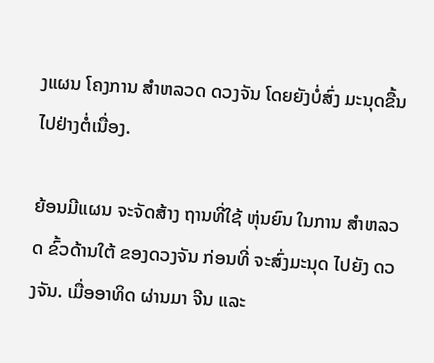ງແຜນ ໂຄງການ ສຳຫລວດ ດວງຈັນ ໂດຍຍັງບໍ່ສົ່ງ ມະນຸດຂື້ນໄປຢ່າງຕໍ່ເນື່ອງ.

ຍ້ອນມີແຜນ ຈະຈັດສ້າງ ຖານທີ່ໃຊ້ ຫຸ່ນຍົນ ໃນການ ສຳຫລວດ ຂົ້ວດ້ານໃຕ້ ຂອງດວງຈັນ ກ່ອນທີ່ ຈະສົ່ງມະນຸດ ໄປຍັງ ດວງຈັນ. ເມື່ອອາທິດ ຜ່ານມາ ຈີນ ແລະ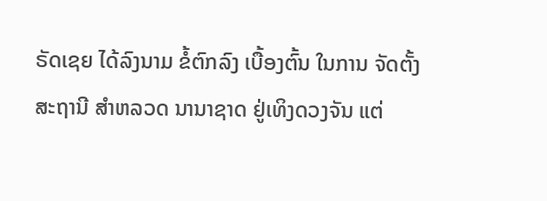ຣັດເຊຍ ໄດ້ລົງນາມ ຂໍ້ຕົກລົງ ເບື້ອງຕົ້ນ ໃນການ ຈັດຕັ້ງ ສະຖານີ ສຳຫລວດ ນານາຊາດ ຢູ່ເທິງດວງຈັນ ແຕ່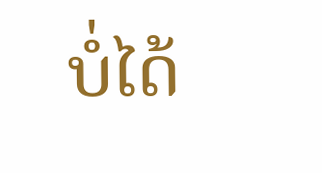ບໍ່ໄດ້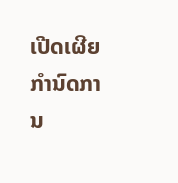ເປີດເຜີຍ ກຳນົດການ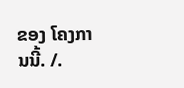ຂອງ ໂຄງການນີ້. /.